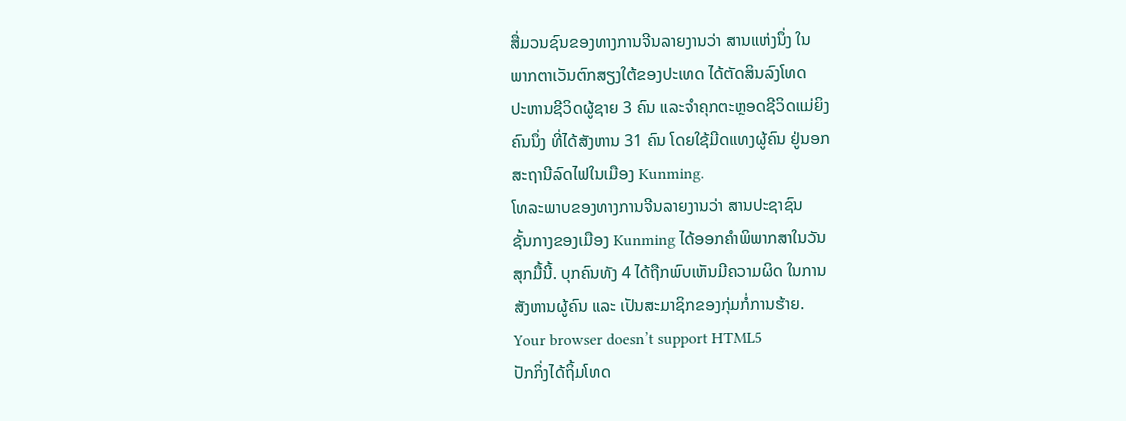ສື່ມວນຊົນຂອງທາງການຈີນລາຍງານວ່າ ສານແຫ່ງນຶ່ງ ໃນ
ພາກຕາເວັນຕົກສຽງໃຕ້ຂອງປະເທດ ໄດ້ຕັດສິນລົງໂທດ
ປະຫານຊີວິດຜູ້ຊາຍ 3 ຄົນ ແລະຈຳຄຸກຕະຫຼອດຊີວິດແມ່ຍິງ
ຄົນນຶ່ງ ທີ່ໄດ້ສັງຫານ 31 ຄົນ ໂດຍໃຊ້ມີດແທງຜູ້ຄົນ ຢູ່ນອກ
ສະຖານີລົດໄຟໃນເມືອງ Kunming.
ໂທລະພາບຂອງທາງການຈີນລາຍງານວ່າ ສານປະຊາຊົນ
ຊັ້ນກາງຂອງເມືອງ Kunming ໄດ້ອອກຄຳພິພາກສາໃນວັນ
ສຸກມື້ນີ້. ບຸກຄົນທັງ 4 ໄດ້ຖືກພົບເຫັນມີຄວາມຜິດ ໃນການ
ສັງຫານຜູ້ຄົນ ແລະ ເປັນສະມາຊິກຂອງກຸ່ມກໍ່ການຮ້າຍ.
Your browser doesn’t support HTML5
ປັກກິ່ງໄດ້ຖິ້ມໂທດ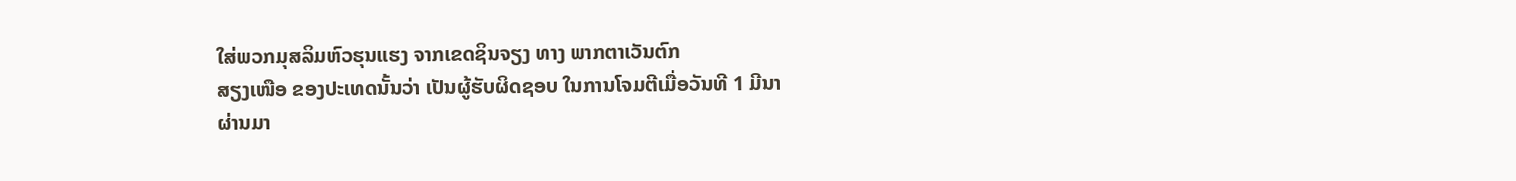ໃສ່ພວກມຸສລິມຫົວຮຸນແຮງ ຈາກເຂດຊິນຈຽງ ທາງ ພາກຕາເວັນຕົກ
ສຽງເໜືອ ຂອງປະເທດນັ້ນວ່າ ເປັນຜູ້ຮັບຜິດຊອບ ໃນການໂຈມຕີເມື່ອວັນທີ 1 ມີນາ
ຜ່ານມາ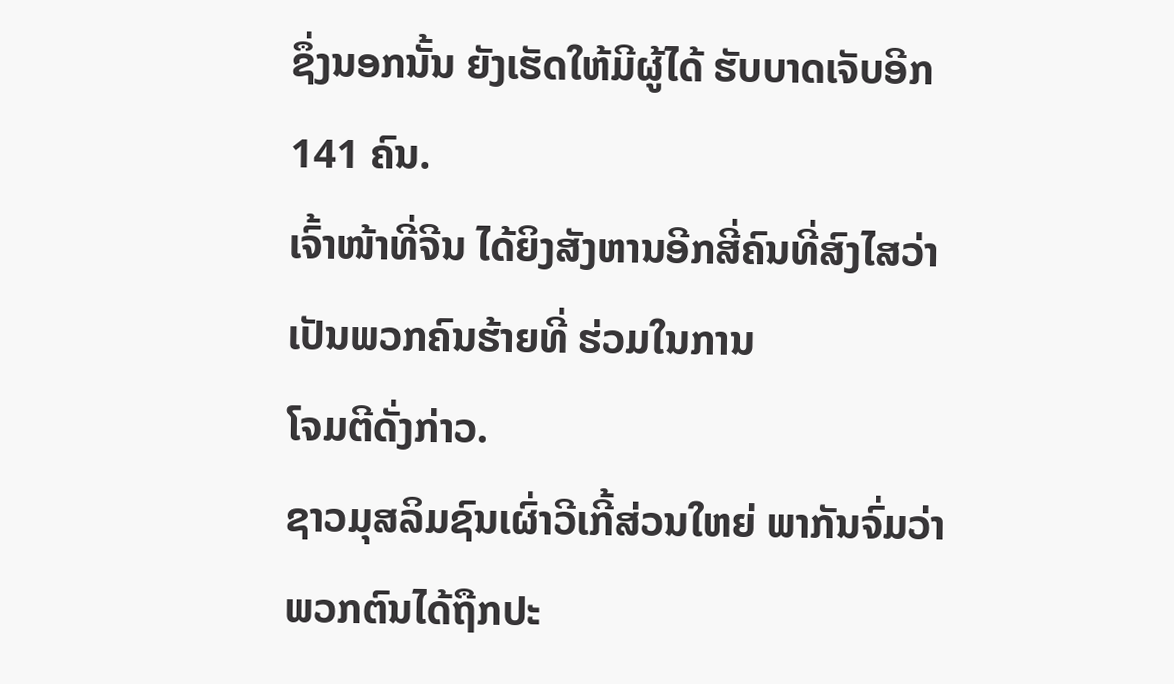ຊຶ່ງນອກນັ້ນ ຍັງເຮັດໃຫ້ມີຜູ້ໄດ້ ຮັບບາດເຈັບອີກ 141 ຄົນ.
ເຈົ້າໜ້າທີ່ຈີນ ໄດ້ຍິງສັງຫານອີກສີ່ຄົນທີ່ສົງໄສວ່າເປັນພວກຄົນຮ້າຍທີ່ ຮ່ວມໃນການ
ໂຈມຕີດັ່ງກ່າວ.
ຊາວມຸສລິມຊົນເຜົ່າວີເກີ້ສ່ວນໃຫຍ່ ພາກັນຈົ່ມວ່າ ພວກຕົນໄດ້ຖືກປະ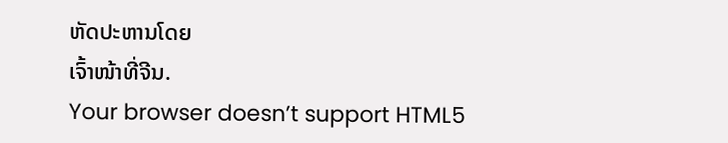ຫັດປະຫານໂດຍ
ເຈົ້າໜ້າທີ່ຈີນ.
Your browser doesn’t support HTML5